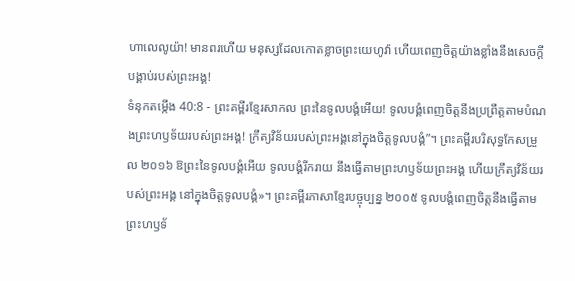ហាលេលូយ៉ា! មានពរហើយ មនុស្សដែលកោតខ្លាចព្រះយេហូវ៉ា ហើយពេញចិត្តយ៉ាងខ្លាំងនឹងសេចក្ដីបង្គាប់របស់ព្រះអង្គ!
ទំនុកតម្កើង 40:8 - ព្រះគម្ពីរខ្មែរសាកល ព្រះនៃទូលបង្គំអើយ! ទូលបង្គំពេញចិត្តនឹងប្រព្រឹត្តតាមបំណងព្រះហឫទ័យរបស់ព្រះអង្គ! ក្រឹត្យវិន័យរបស់ព្រះអង្គនៅក្នុងចិត្តទូលបង្គំ”។ ព្រះគម្ពីរបរិសុទ្ធកែសម្រួល ២០១៦ ឱព្រះនៃទូលបង្គំអើយ ទូលបង្គំរីករាយ នឹងធ្វើតាមព្រះហឫទ័យព្រះអង្គ ហើយក្រឹត្យវិន័យរបស់ព្រះអង្គ នៅក្នុងចិត្តទូលបង្គំ»។ ព្រះគម្ពីរភាសាខ្មែរបច្ចុប្បន្ន ២០០៥ ទូលបង្គំពេញចិត្តនឹងធ្វើតាម ព្រះហឫទ័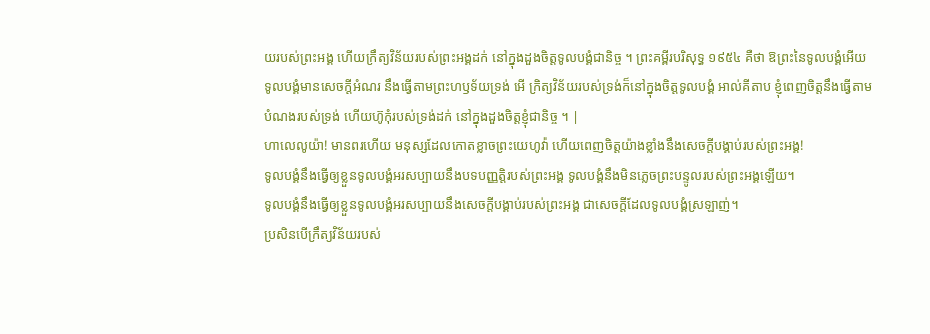យរបស់ព្រះអង្គ ហើយក្រឹត្យវិន័យរបស់ព្រះអង្គដក់ នៅក្នុងដួងចិត្តទូលបង្គំជានិច្ច ។ ព្រះគម្ពីរបរិសុទ្ធ ១៩៥៤ គឺថា ឱព្រះនៃទូលបង្គំអើយ ទូលបង្គំមានសេចក្ដីអំណរ នឹងធ្វើតាមព្រះហឫទ័យទ្រង់ អើ ក្រិត្យវិន័យរបស់ទ្រង់ក៏នៅក្នុងចិត្តទូលបង្គំ អាល់គីតាប ខ្ញុំពេញចិត្តនឹងធ្វើតាម បំណងរបស់ទ្រង់ ហើយហ៊ូកុំរបស់ទ្រង់ដក់ នៅក្នុងដួងចិត្តខ្ញុំជានិច្ច ។ |
ហាលេលូយ៉ា! មានពរហើយ មនុស្សដែលកោតខ្លាចព្រះយេហូវ៉ា ហើយពេញចិត្តយ៉ាងខ្លាំងនឹងសេចក្ដីបង្គាប់របស់ព្រះអង្គ!
ទូលបង្គំនឹងធ្វើឲ្យខ្លួនទូលបង្គំអរសប្បាយនឹងបទបញ្ញត្តិរបស់ព្រះអង្គ ទូលបង្គំនឹងមិនភ្លេចព្រះបន្ទូលរបស់ព្រះអង្គឡើយ។
ទូលបង្គំនឹងធ្វើឲ្យខ្លួនទូលបង្គំអរសប្បាយនឹងសេចក្ដីបង្គាប់របស់ព្រះអង្គ ជាសេចក្ដីដែលទូលបង្គំស្រឡាញ់។
ប្រសិនបើក្រឹត្យវិន័យរបស់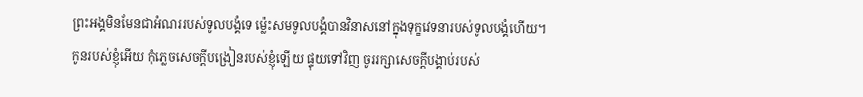ព្រះអង្គមិនមែនជាអំណររបស់ទូលបង្គំទេ ម្ល៉េះសមទូលបង្គំបានវិនាសនៅក្នុងទុក្ខវេទនារបស់ទូលបង្គំហើយ។
កូនរបស់ខ្ញុំអើយ កុំភ្លេចសេចក្ដីបង្រៀនរបស់ខ្ញុំឡើយ ផ្ទុយទៅវិញ ចូររក្សាសេចក្ដីបង្គាប់របស់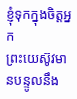ខ្ញុំទុកក្នុងចិត្តអ្នក
ព្រះយេស៊ូវមានបន្ទូលនឹង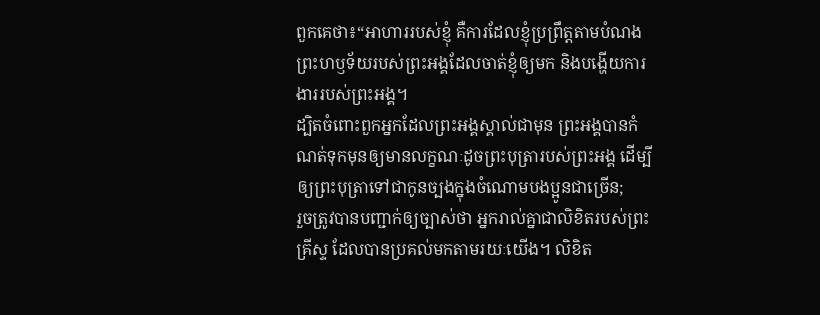ពួកគេថា៖“អាហាររបស់ខ្ញុំ គឺការដែលខ្ញុំប្រព្រឹត្តតាមបំណងព្រះហឫទ័យរបស់ព្រះអង្គដែលចាត់ខ្ញុំឲ្យមក និងបង្ហើយការងាររបស់ព្រះអង្គ។
ដ្បិតចំពោះពួកអ្នកដែលព្រះអង្គស្គាល់ជាមុន ព្រះអង្គបានកំណត់ទុកមុនឲ្យមានលក្ខណៈដូចព្រះបុត្រារបស់ព្រះអង្គ ដើម្បីឲ្យព្រះបុត្រាទៅជាកូនច្បងក្នុងចំណោមបងប្អូនជាច្រើន;
រួចត្រូវបានបញ្ជាក់ឲ្យច្បាស់ថា អ្នករាល់គ្នាជាលិខិតរបស់ព្រះគ្រីស្ទ ដែលបានប្រគល់មកតាមរយៈយើង។ លិខិត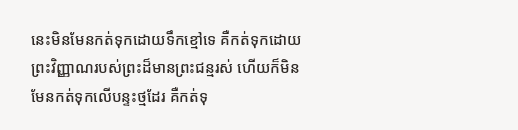នេះមិនមែនកត់ទុកដោយទឹកខ្មៅទេ គឺកត់ទុកដោយព្រះវិញ្ញាណរបស់ព្រះដ៏មានព្រះជន្មរស់ ហើយក៏មិនមែនកត់ទុកលើបន្ទះថ្មដែរ គឺកត់ទុ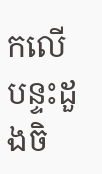កលើបន្ទះដួងចិ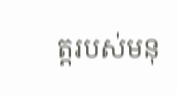ត្តរបស់មនុ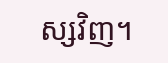ស្សវិញ។